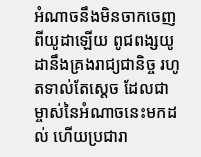អំណាចនឹងមិនចាកចេញពីយូដាឡើយ ពូជពង្សយូដានឹងគ្រងរាជ្យជានិច្ច រហូតទាល់តែស្តេច ដែលជាម្ចាស់នៃអំណាចនេះមកដល់ ហើយប្រជារា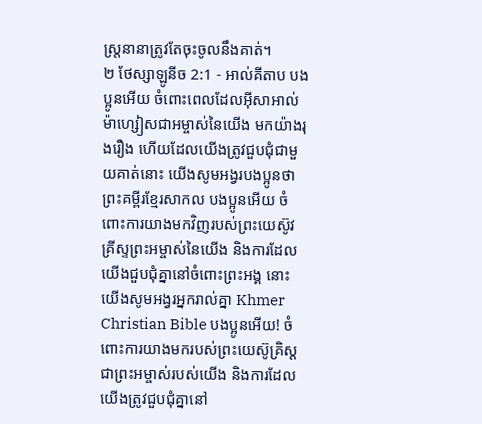ស្ត្រនានាត្រូវតែចុះចូលនឹងគាត់។
២ ថែស្សាឡូនីច 2:1 - អាល់គីតាប បងប្អូនអើយ ចំពោះពេលដែលអ៊ីសាអាល់ម៉ាហ្សៀសជាអម្ចាស់នៃយើង មកយ៉ាងរុងរឿង ហើយដែលយើងត្រូវជួបជុំជាមួយគាត់នោះ យើងសូមអង្វរបងប្អូនថា ព្រះគម្ពីរខ្មែរសាកល បងប្អូនអើយ ចំពោះការយាងមកវិញរបស់ព្រះយេស៊ូវគ្រីស្ទព្រះអម្ចាស់នៃយើង និងការដែលយើងជួបជុំគ្នានៅចំពោះព្រះអង្គ នោះយើងសូមអង្វរអ្នករាល់គ្នា Khmer Christian Bible បងប្អូនអើយ! ចំពោះការយាងមករបស់ព្រះយេស៊ូគ្រិស្ដ ជាព្រះអម្ចាស់របស់យើង និងការដែលយើងត្រូវជួបជុំគ្នានៅ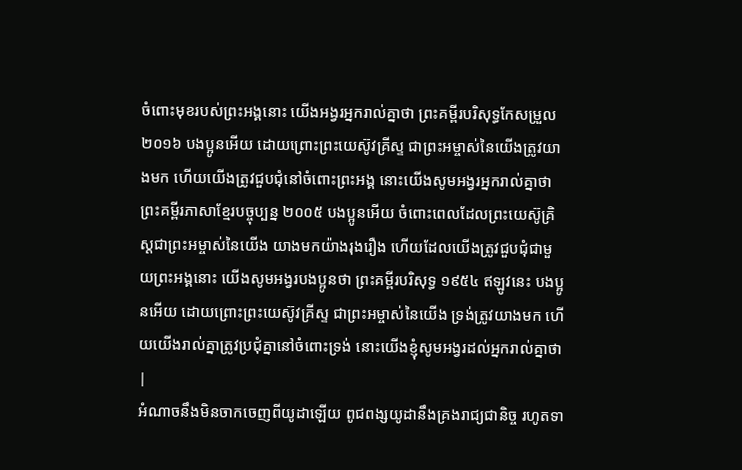ចំពោះមុខរបស់ព្រះអង្គនោះ យើងអង្វរអ្នករាល់គ្នាថា ព្រះគម្ពីរបរិសុទ្ធកែសម្រួល ២០១៦ បងប្អូនអើយ ដោយព្រោះព្រះយេស៊ូវគ្រីស្ទ ជាព្រះអម្ចាស់នៃយើងត្រូវយាងមក ហើយយើងត្រូវជួបជុំនៅចំពោះព្រះអង្គ នោះយើងសូមអង្វរអ្នករាល់គ្នាថា ព្រះគម្ពីរភាសាខ្មែរបច្ចុប្បន្ន ២០០៥ បងប្អូនអើយ ចំពោះពេលដែលព្រះយេស៊ូគ្រិស្តជាព្រះអម្ចាស់នៃយើង យាងមកយ៉ាងរុងរឿង ហើយដែលយើងត្រូវជួបជុំជាមួយព្រះអង្គនោះ យើងសូមអង្វរបងប្អូនថា ព្រះគម្ពីរបរិសុទ្ធ ១៩៥៤ ឥឡូវនេះ បងប្អូនអើយ ដោយព្រោះព្រះយេស៊ូវគ្រីស្ទ ជាព្រះអម្ចាស់នៃយើង ទ្រង់ត្រូវយាងមក ហើយយើងរាល់គ្នាត្រូវប្រជុំគ្នានៅចំពោះទ្រង់ នោះយើងខ្ញុំសូមអង្វរដល់អ្នករាល់គ្នាថា |
អំណាចនឹងមិនចាកចេញពីយូដាឡើយ ពូជពង្សយូដានឹងគ្រងរាជ្យជានិច្ច រហូតទា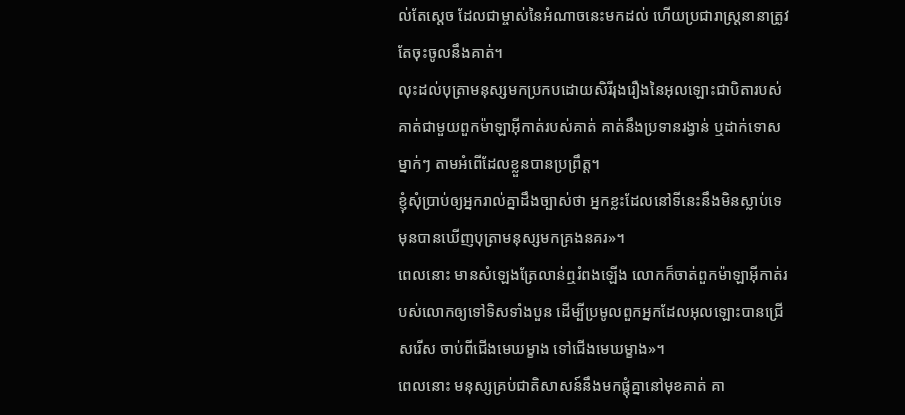ល់តែស្តេច ដែលជាម្ចាស់នៃអំណាចនេះមកដល់ ហើយប្រជារាស្ត្រនានាត្រូវតែចុះចូលនឹងគាត់។
លុះដល់បុត្រាមនុស្សមកប្រកបដោយសិរីរុងរឿងនៃអុលឡោះជាបិតារបស់គាត់ជាមួយពួកម៉ាឡាអ៊ីកាត់របស់គាត់ គាត់នឹងប្រទានរង្វាន់ ឬដាក់ទោសម្នាក់ៗ តាមអំពើដែលខ្លួនបានប្រព្រឹត្ដ។
ខ្ញុំសុំប្រាប់ឲ្យអ្នករាល់គ្នាដឹងច្បាស់ថា អ្នកខ្លះដែលនៅទីនេះនឹងមិនស្លាប់ទេ មុនបានឃើញបុត្រាមនុស្សមកគ្រងនគរ»។
ពេលនោះ មានសំឡេងត្រែលាន់ឮរំពងឡើង លោកក៏ចាត់ពួកម៉ាឡាអ៊ីកាត់របស់លោកឲ្យទៅទិសទាំងបួន ដើម្បីប្រមូលពួកអ្នកដែលអុលឡោះបានជ្រើសរើស ចាប់ពីជើងមេឃម្ខាង ទៅជើងមេឃម្ខាង»។
ពេលនោះ មនុស្សគ្រប់ជាតិសាសន៍នឹងមកផ្ដុំគ្នានៅមុខគាត់ គា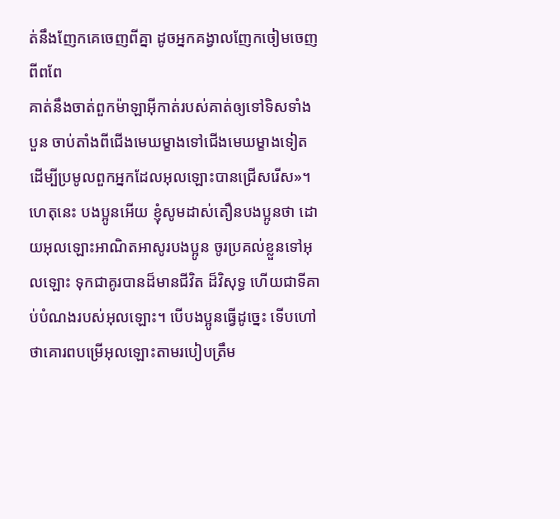ត់នឹងញែកគេចេញពីគ្នា ដូចអ្នកគង្វាលញែកចៀមចេញពីពពែ
គាត់នឹងចាត់ពួកម៉ាឡាអ៊ីកាត់របស់គាត់ឲ្យទៅទិសទាំងបួន ចាប់តាំងពីជើងមេឃម្ខាងទៅជើងមេឃម្ខាងទៀត ដើម្បីប្រមូលពួកអ្នកដែលអុលឡោះបានជ្រើសរើស»។
ហេតុនេះ បងប្អូនអើយ ខ្ញុំសូមដាស់តឿនបងប្អូនថា ដោយអុលឡោះអាណិតអាសូរបងប្អូន ចូរប្រគល់ខ្លួនទៅអុលឡោះ ទុកជាគូរបានដ៏មានជីវិត ដ៏វិសុទ្ធ ហើយជាទីគាប់បំណងរបស់អុលឡោះ។ បើបងប្អូនធ្វើដូច្នេះ ទើបហៅថាគោរពបម្រើអុលឡោះតាមរបៀបត្រឹម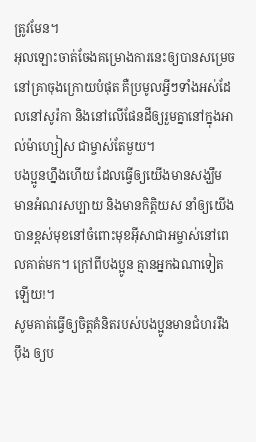ត្រូវមែន។
អុលឡោះចាត់ចែងគម្រោងការនេះឲ្យបានសម្រេចនៅគ្រាចុងក្រោយបំផុត គឺប្រមូលអ្វីៗទាំងអស់ដែលនៅសូរ៉កា និងនៅលើផែនដីឲ្យរួមគ្នានៅក្នុងអាល់ម៉ាហ្សៀស ជាម្ចាស់តែមួយ។
បងប្អូនហ្នឹងហើយ ដែលធ្វើឲ្យយើងមានសង្ឃឹម មានអំណរសប្បាយ និងមានកិត្ដិយស នាំឲ្យយើងបានខ្ពស់មុខនៅចំពោះមុខអ៊ីសាជាអម្ចាស់នៅពេលគាត់មក។ ក្រៅពីបងប្អូន គ្មានអ្នកឯណាទៀតឡើយ!។
សូមគាត់ធ្វើឲ្យចិត្ដគំនិតរបស់បងប្អូនមានជំហររឹងប៉ឹង ឲ្យប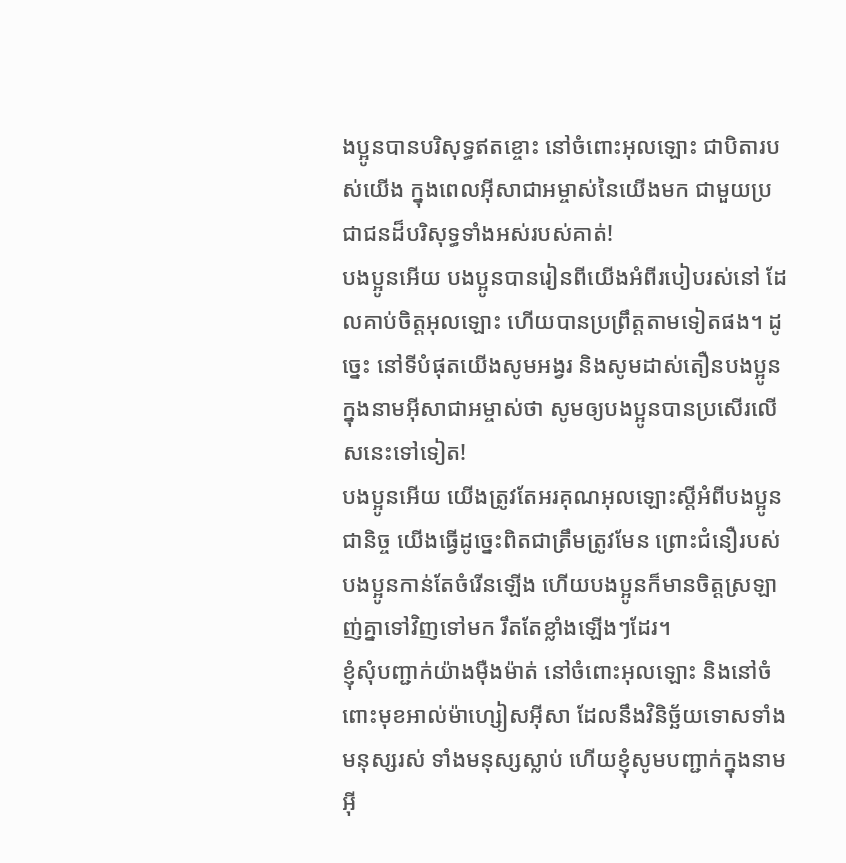ងប្អូនបានបរិសុទ្ធឥតខ្ចោះ នៅចំពោះអុលឡោះ ជាបិតារបស់យើង ក្នុងពេលអ៊ីសាជាអម្ចាស់នៃយើងមក ជាមួយប្រជាជនដ៏បរិសុទ្ធទាំងអស់របស់គាត់!
បងប្អូនអើយ បងប្អូនបានរៀនពីយើងអំពីរបៀបរស់នៅ ដែលគាប់ចិត្តអុលឡោះ ហើយបានប្រព្រឹត្ដតាមទៀតផង។ ដូច្នេះ នៅទីបំផុតយើងសូមអង្វរ និងសូមដាស់តឿនបងប្អូន ក្នុងនាមអ៊ីសាជាអម្ចាស់ថា សូមឲ្យបងប្អូនបានប្រសើរលើសនេះទៅទៀត!
បងប្អូនអើយ យើងត្រូវតែអរគុណអុលឡោះស្ដីអំពីបងប្អូនជានិច្ច យើងធ្វើដូច្នេះពិតជាត្រឹមត្រូវមែន ព្រោះជំនឿរបស់បងប្អូនកាន់តែចំរើនឡើង ហើយបងប្អូនក៏មានចិត្ដស្រឡាញ់គ្នាទៅវិញទៅមក រឹតតែខ្លាំងឡើងៗដែរ។
ខ្ញុំសុំបញ្ជាក់យ៉ាងម៉ឺងម៉ាត់ នៅចំពោះអុលឡោះ និងនៅចំពោះមុខអាល់ម៉ាហ្សៀសអ៊ីសា ដែលនឹងវិនិច្ឆ័យទោសទាំងមនុស្សរស់ ទាំងមនុស្សស្លាប់ ហើយខ្ញុំសូមបញ្ជាក់ក្នុងនាមអ៊ី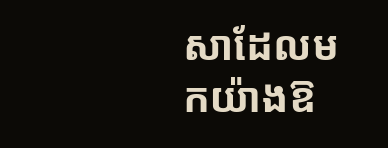សាដែលមកយ៉ាងឱ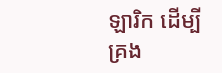ឡារិក ដើម្បីគ្រង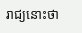រាជ្យនោះថា